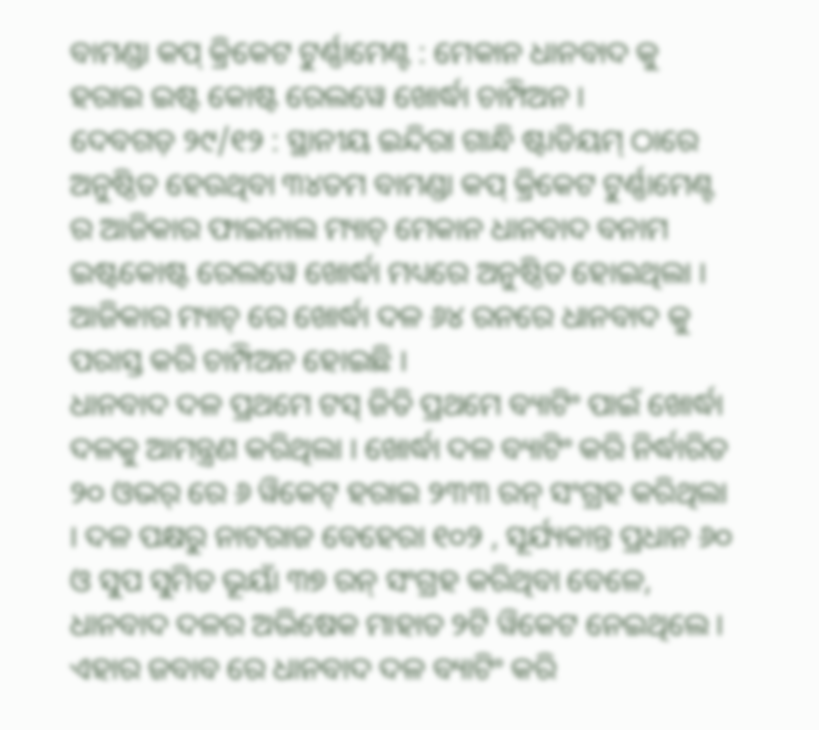ବାମଣ୍ଡା କପ୍ କ୍ରିକେଟ ଟୁର୍ଣ୍ଣାମେଣ୍ଟ : ମେକାନ ଧାନବାଦ କୁ ହରାଇ ଇଷ୍ଟ କୋଷ୍ଟ ରେଲୱେ ଖୋର୍ଦ୍ଧା ଚାମ୍ପିଅନ ।
ଦେବଗଡ଼ ୨୯/୧୨ : ସ୍ଥାନୀୟ ଇନ୍ଦିରା ଗାନ୍ଧି ଷ୍ଟାଡିୟମ୍ ଠାରେ ଅନୁଷ୍ଠିତ ହେଉଥିବା ୩୪ତମ ବାମଣ୍ଡା କପ୍ କ୍ରିକେଟ ଟୁର୍ଣ୍ଣାମେଣ୍ଟ ର ଆଜିକାର ଫାଇନାଲ ମ୍ୟାଚ୍ ମେକାନ ଧାନବାଦ ବନାମ ଇଷ୍ଟକୋଷ୍ଟ ରେଲୱେ ଖୋର୍ଦ୍ଧା ମଧ୍ୟରେ ଅନୁଷ୍ଠିତ ହୋଇଥିଲା । ଆଜିକାର ମ୍ୟାଚ୍ ରେ ଖୋର୍ଦ୍ଧା ଦଳ ୬୪ ରନରେ ଧାନବାଦ କୁ ପରାସ୍ତ କରି ଚାମ୍ପିଅନ ହୋଇଛି ।
ଧାନବାଦ ଦଳ ପ୍ରଥମେ ଟସ୍ ଜିତି ପ୍ରଥମେ ବ୍ୟାଟିଂ ପାଇଁ ଖୋର୍ଦ୍ଧା ଦଳକୁ ଆମନ୍ତ୍ରଣ କରିଥିଲା । ଖୋର୍ଦ୍ଧା ଦଳ ବ୍ୟାଟିଂ କରି ନିର୍ଦ୍ଧାରିତ ୨୦ ଓଭର୍ ରେ ୬ ୱିକେଟ୍ ହରାଇ ୨୩୩ ରନ୍ ସଂଗ୍ରହ କରିଥିଲା । ଦଳ ପକ୍ଷରୁ ନାଟରାଜ ବେହେରା ୧୦୨ , ସୂର୍ଯ୍ୟକାନ୍ତ ପ୍ରଧାନ ୬୦ ଓ ସୁପ ସୁମିତ ଭୂୟାଁ ୩୭ ରନ୍ ସଂଗ୍ରହ କରିଥିବା ବେଳେ, ଧାନବାଦ ଦଳର ଅଭିଷେକ ମାହାତ ୨ଟି ୱିକେଟ ନେଇଥିଲେ । ଏହାର ଜବାବ ରେ ଧାନବାଦ ଦଳ ବ୍ୟାଟିଂ କରି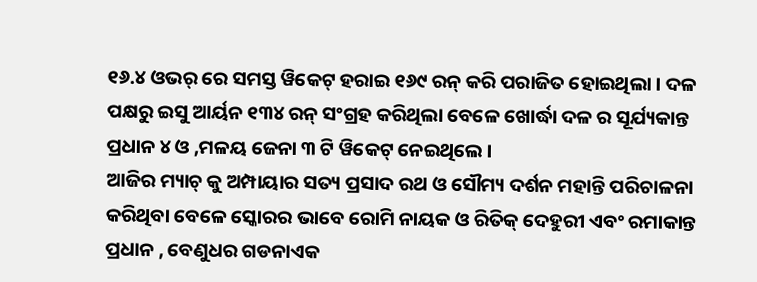୧୬.୪ ଓଭର୍ ରେ ସମସ୍ତ ୱିକେଟ୍ ହରାଇ ୧୬୯ ରନ୍ କରି ପରାଜିତ ହୋଇଥିଲା । ଦଳ ପକ୍ଷରୁ ଇସୁ ଆର୍ୟନ ୧୩୪ ରନ୍ ସଂଗ୍ରହ କରିଥିଲା ବେଳେ ଖୋର୍ଦ୍ଧା ଦଳ ର ସୂର୍ଯ୍ୟକାନ୍ତ ପ୍ରଧାନ ୪ ଓ ,ମଳୟ ଜେନା ୩ ଟି ୱିକେଟ୍ ନେଇଥିଲେ ।
ଆଜିର ମ୍ୟାଚ୍ କୁ ଅମ୍ପାୟାର ସତ୍ୟ ପ୍ରସାଦ ରଥ ଓ ସୌମ୍ୟ ଦର୍ଶନ ମହାନ୍ତି ପରିଚାଳନା କରିଥିବା ବେଳେ ସ୍କୋରର ଭାବେ ରୋମି ନାୟକ ଓ ରିତିକ୍ ଦେହୁରୀ ଏବଂ ରମାକାନ୍ତ ପ୍ରଧାନ , ବେଣୁଧର ଗଡନାଏକ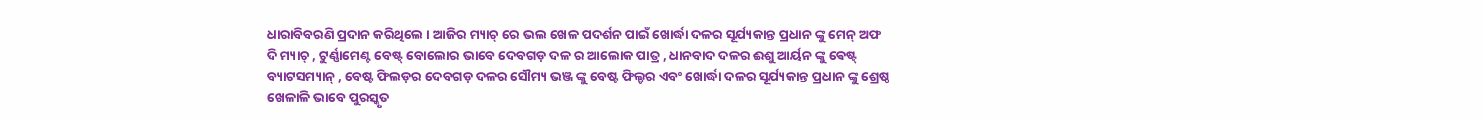ଧାରାବିବରଣି ପ୍ରଦାନ କରିଥିଲେ । ଆଜିର ମ୍ୟାଚ୍ ରେ ଭଲ ଖେଳ ପଦର୍ଶନ ପାଇଁ ଖୋର୍ଦ୍ଧା ଦଳର ସୂର୍ଯ୍ୟକାନ୍ତ ପ୍ରଧାନ ଙ୍କୁ ମେନ୍ ଅଫ ଦି ମ୍ୟାଚ୍ , ଟୁର୍ଣ୍ଣାମେଣ୍ଟ ବେଷ୍ଟ୍ ବୋଲୋର ଭାବେ ଦେବଗଡ଼ ଦଳ ର ଆଲୋକ ପାତ୍ର , ଧାନବାଦ ଦଳର ଈଶୁ ଆର୍ୟନ ଙ୍କୁ ଵେଷ୍ଟ୍ ବ୍ୟାଟସମ୍ୟାନ୍ , ବେଷ୍ଟ ଫିଲଡ଼ର ଦେବଗଡ଼ ଦଳର ସୌମ୍ୟ ଭଞ୍ଜ ଙ୍କୁ ବେଷ୍ଟ ଫିଲ୍ଡର ଏବଂ ଖୋର୍ଦ୍ଧା ଦଳର ସୂର୍ଯ୍ୟକାନ୍ତ ପ୍ରଧାନ ଙ୍କୁ ଶ୍ରେଷ୍ଠ ଖେଳାଳି ଭାବେ ପୁରସ୍କୃତ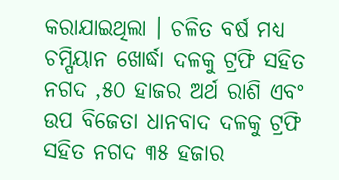କରାଯାଇଥିଲା । ଚଳିତ ବର୍ଷ ମଧ୍ୟ ଚମ୍ପିୟାନ ଖୋର୍ଦ୍ଧା ଦଳକୁ ଟ୍ରଫି ସହିତ ନଗଦ ,୫୦ ହାଜର ଅର୍ଥ ରାଶି ଏବଂ ଉପ ବିଜେତା ଧାନବାଦ ଦଳକୁ ଟ୍ରଫି ସହିତ ନଗଦ ୩୫ ହଜାର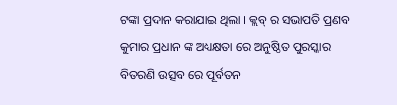ଟଙ୍କା ପ୍ରଦାନ କରାଯାଇ ଥିଲା । କ୍ଲବ୍ ର ସଭାପତି ପ୍ରଣବ କୁମାର ପ୍ରଧାନ ଙ୍କ ଅଧ୍ୟକ୍ଷତା ରେ ଅନୁଷ୍ଠିତ ପୁରସ୍କାର ବିତରଣି ଉତ୍ସବ ରେ ପୂର୍ବତନ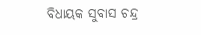ବିଧାୟକ ସୁବାସ ଚନ୍ଦ୍ର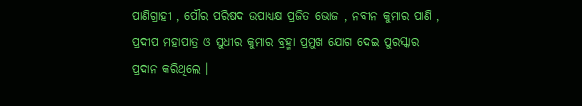ପାଣିଗ୍ରାହୀ , ପୌର ପରିଷଦ ଉପାଧ୍ୟକ୍ଷ ପ୍ରଜିତ ଭୋଜ , ନବୀନ କୁମାର ପାଣି , ପ୍ରଦୀପ ମହାପାତ୍ର ଓ ସୁଧୀର କୁମାର ବ୍ରହ୍ମା ପ୍ରମୁଖ ଯୋଗ ଦେଇ ପୁରସ୍କାର ପ୍ରଦାନ କରିଥିଲେ ।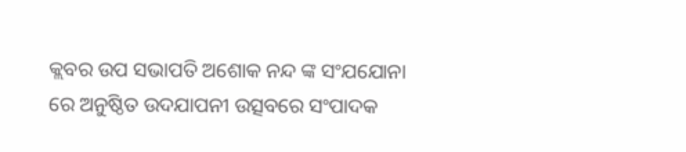କ୍ଲବର ଉପ ସଭାପତି ଅଶୋକ ନନ୍ଦ ଙ୍କ ସଂଯଯୋନା ରେ ଅନୁଷ୍ଠିତ ଉଦଯାପନୀ ଉତ୍ସବରେ ସଂପାଦକ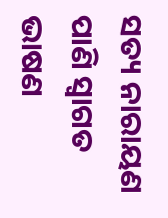ସତ୍ୟ ନାରାୟଣ ପାଣି ସ୍ବାଗତ ଭାଷଣ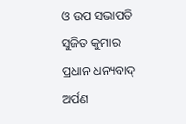ଓ ଉପ ସଭାପତି ସୁଜିତ କୁମାର ପ୍ରଧାନ ଧନ୍ୟବାଦ୍ ଅର୍ପଣ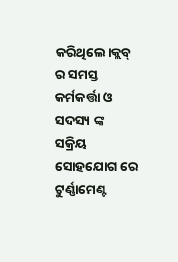କରିଥିଲେ।କ୍ଲବ୍ ର ସମସ୍ତ କର୍ମକର୍ତ୍ତା ଓ ସଦସ୍ୟ ଙ୍କ ସକ୍ରିୟ ସୋହଯୋଗ ରେ ଟୁର୍ଣ୍ଣାମେଣ୍ଟ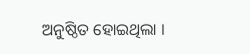ଅନୁଷ୍ଠିତ ହୋଇଥିଲା ।